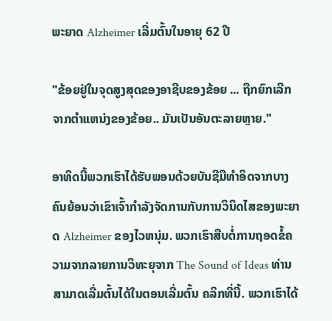ພະຍາດ Alzheimer ເລີ່ມຕົ້ນໃນອາຍຸ 62 ປີ

"ຂ້ອຍຢູ່ໃນຈຸດສູງສຸດຂອງອາຊີບຂອງຂ້ອຍ ... ຖືກຍົກເລີກຈາກຕໍາແຫນ່ງຂອງຂ້ອຍ.. ມັນເປັນອັນຕະລາຍຫຼາຍ."

ອາທິດນີ້ພວກເຮົາໄດ້ຮັບພອນດ້ວຍບັນຊີມືທໍາອິດຈາກບາງຄົນຍ້ອນວ່າເຂົາເຈົ້າກໍາລັງຈັດການກັບການວິນິດໄສຂອງພະຍາດ Alzheimer ຂອງໄວຫນຸ່ມ. ພວກເຮົາສືບຕໍ່ການຖອດຂໍ້ຄວາມຈາກລາຍການວິທະຍຸຈາກ The Sound of Ideas ທ່ານສາມາດເລີ່ມຕົ້ນໄດ້ໃນຕອນເລີ່ມຕົ້ນ ຄລິກທີ່ນີ້. ພວກເຮົາໄດ້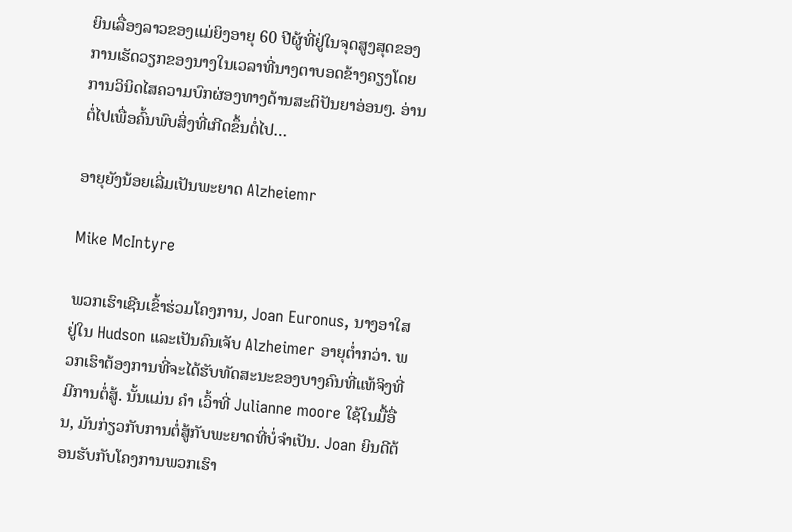ຍິນເລື່ອງລາວຂອງແມ່ຍິງອາຍຸ 60 ປີຜູ້ທີ່ຢູ່ໃນຈຸດສູງສຸດຂອງການເຮັດວຽກຂອງນາງໃນເວລາທີ່ນາງຕາບອດຂ້າງຄຽງໂດຍການວິນິດໄສຄວາມບົກຜ່ອງທາງດ້ານສະຕິປັນຍາອ່ອນໆ. ອ່ານຕໍ່ໄປເພື່ອຄົ້ນພົບສິ່ງທີ່ເກີດຂຶ້ນຕໍ່ໄປ…

ອາຍຸຍັງນ້ອຍເລີ່ມເປັນພະຍາດ Alzheiemr

Mike McIntyre

ພວກເຮົາເຊີນເຂົ້າຮ່ວມໂຄງການ, Joan Euronus, ນາງອາໃສຢູ່ໃນ Hudson ແລະເປັນຄົນເຈັບ Alzheimer ອາຍຸຕໍ່າກວ່າ. ພວກເຮົາຕ້ອງການທີ່ຈະໄດ້ຮັບທັດສະນະຂອງບາງຄົນທີ່ແທ້ຈິງທີ່ມີການຕໍ່ສູ້. ນັ້ນແມ່ນ ຄຳ ເວົ້າທີ່ Julianne moore ໃຊ້ໃນມື້ອື່ນ, ມັນກ່ຽວກັບການຕໍ່ສູ້ກັບພະຍາດທີ່ບໍ່ຈໍາເປັນ. Joan ຍິນດີຕ້ອນຮັບກັບໂຄງການພວກເຮົາ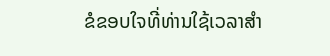ຂໍຂອບໃຈທີ່ທ່ານໃຊ້ເວລາສໍາ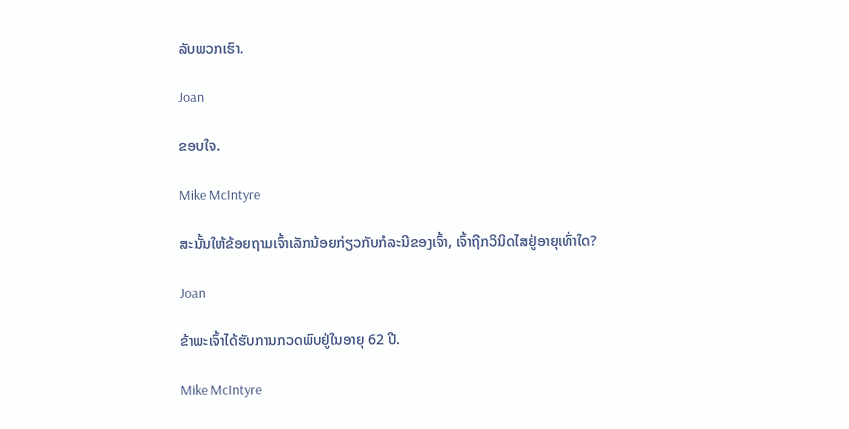ລັບພວກເຮົາ.

Joan

ຂອບໃຈ.

Mike McIntyre

ສະນັ້ນໃຫ້ຂ້ອຍຖາມເຈົ້າເລັກນ້ອຍກ່ຽວກັບກໍລະນີຂອງເຈົ້າ, ເຈົ້າຖືກວິນິດໄສຢູ່ອາຍຸເທົ່າໃດ?

Joan

ຂ້າພະເຈົ້າໄດ້ຮັບການກວດພົບຢູ່ໃນອາຍຸ 62 ປີ.

Mike McIntyre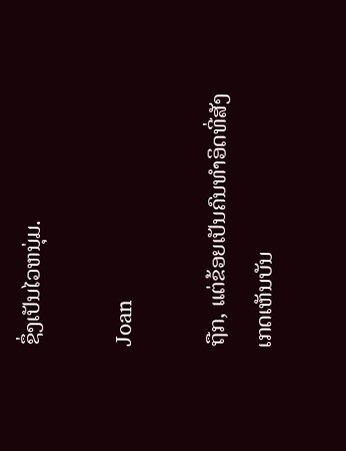ຊຶ່ງເປັນໄວຫນຸ່ມ.

Joan

ຖືກ, ແຕ່ຂ້ອຍເປັນຄົນທໍາອິດທີ່ສັງເກດເຫັນບັນ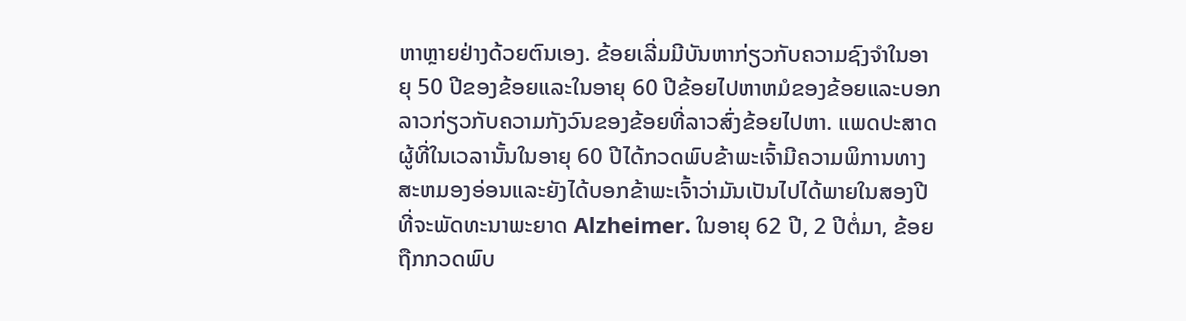ຫາຫຼາຍຢ່າງດ້ວຍຕົນເອງ. ຂ້ອຍເລີ່ມມີບັນຫາກ່ຽວກັບຄວາມຊົງຈໍາໃນອາຍຸ 50 ປີຂອງຂ້ອຍແລະໃນອາຍຸ 60 ປີຂ້ອຍໄປຫາຫມໍຂອງຂ້ອຍແລະບອກລາວກ່ຽວກັບຄວາມກັງວົນຂອງຂ້ອຍທີ່ລາວສົ່ງຂ້ອຍໄປຫາ. ແພດປະສາດ ຜູ້ທີ່ໃນເວລານັ້ນໃນອາຍຸ 60 ປີໄດ້ກວດພົບຂ້າພະເຈົ້າມີຄວາມພິການທາງສະຫມອງອ່ອນແລະຍັງໄດ້ບອກຂ້າພະເຈົ້າວ່າມັນເປັນໄປໄດ້ພາຍໃນສອງປີທີ່ຈະພັດທະນາພະຍາດ Alzheimer. ໃນອາຍຸ 62 ປີ, 2 ປີຕໍ່ມາ, ຂ້ອຍຖືກກວດພົບ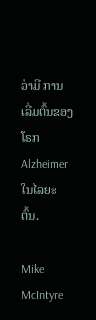ວ່າມີ ການເລີ່ມຕົ້ນຂອງໂຣກ Alzheimer ໃນໄລຍະຕົ້ນ.

Mike McIntyre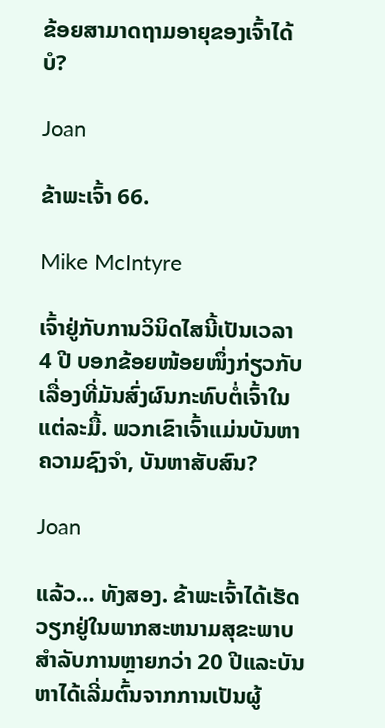ຂ້ອຍສາມາດຖາມອາຍຸຂອງເຈົ້າໄດ້ບໍ?

Joan

ຂ້າພະເຈົ້າ 66.

Mike McIntyre

ເຈົ້າຢູ່ກັບການວິນິດໄສນີ້ເປັນເວລາ 4 ປີ ບອກຂ້ອຍໜ້ອຍໜຶ່ງກ່ຽວກັບເລື່ອງທີ່ມັນສົ່ງຜົນກະທົບຕໍ່ເຈົ້າໃນແຕ່ລະມື້. ພວກເຂົາເຈົ້າແມ່ນບັນຫາຄວາມຊົງຈໍາ, ບັນຫາສັບສົນ?

Joan

ແລ້ວ… ທັງສອງ. ຂ້າພະເຈົ້າໄດ້ເຮັດວຽກຢູ່ໃນພາກສະຫນາມສຸຂະພາບສໍາລັບການຫຼາຍກວ່າ 20 ປີແລະບັນຫາໄດ້ເລີ່ມຕົ້ນຈາກການເປັນຜູ້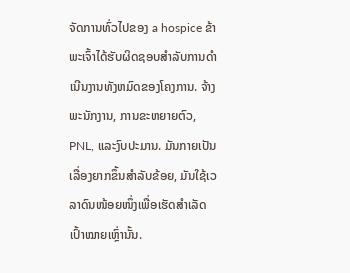ຈັດການທົ່ວໄປຂອງ a hospice ຂ້າພະເຈົ້າໄດ້ຮັບຜິດຊອບສໍາລັບການດໍາເນີນງານທັງຫມົດຂອງໂຄງການ. ຈ້າງພະນັກງານ, ການຂະຫຍາຍຕົວ, PNL, ແລະງົບປະມານ. ມັນກາຍເປັນເລື່ອງຍາກຂຶ້ນສຳລັບຂ້ອຍ, ມັນໃຊ້ເວລາດົນໜ້ອຍໜຶ່ງເພື່ອເຮັດສຳເລັດເປົ້າໝາຍເຫຼົ່ານັ້ນ.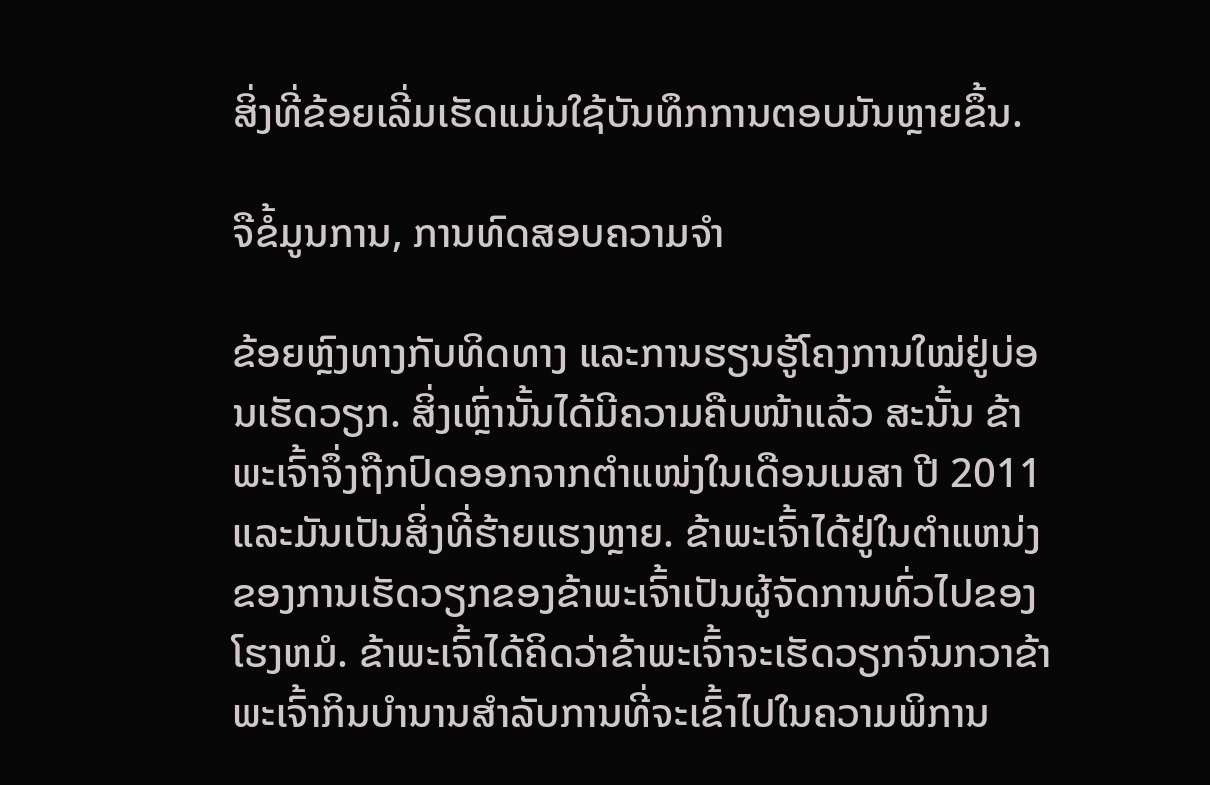ສິ່ງທີ່ຂ້ອຍເລີ່ມເຮັດແມ່ນໃຊ້ບັນທຶກການຕອບມັນຫຼາຍຂຶ້ນ.

ຈືຂໍ້ມູນການ, ການທົດສອບຄວາມຈໍາ

ຂ້ອຍຫຼົງທາງກັບທິດທາງ ແລະການຮຽນຮູ້ໂຄງການໃໝ່ຢູ່ບ່ອນເຮັດວຽກ. ສິ່ງເຫຼົ່ານັ້ນໄດ້ມີຄວາມຄືບໜ້າແລ້ວ ສະນັ້ນ ຂ້າພະເຈົ້າຈຶ່ງຖືກປົດອອກຈາກຕຳແໜ່ງໃນເດືອນເມສາ ປີ 2011 ແລະມັນເປັນສິ່ງທີ່ຮ້າຍແຮງຫຼາຍ. ຂ້າພະເຈົ້າໄດ້ຢູ່ໃນຕໍາແຫນ່ງຂອງການເຮັດວຽກຂອງຂ້າພະເຈົ້າເປັນຜູ້ຈັດການທົ່ວໄປຂອງໂຮງຫມໍ. ຂ້າພະເຈົ້າໄດ້ຄິດວ່າຂ້າພະເຈົ້າຈະເຮັດວຽກຈົນກວາຂ້າພະເຈົ້າກິນບໍານານສໍາລັບການທີ່ຈະເຂົ້າໄປໃນຄວາມພິການ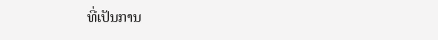ທີ່ເປັນການ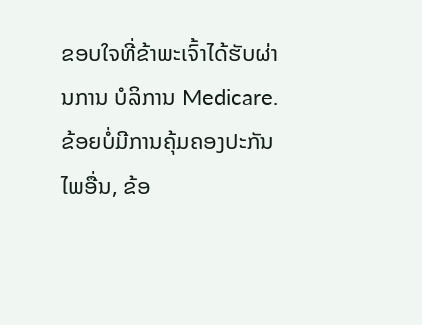ຂອບໃຈທີ່ຂ້າພະເຈົ້າໄດ້ຮັບຜ່ານການ ບໍລິການ Medicare. ຂ້ອຍບໍ່ມີການຄຸ້ມຄອງປະກັນໄພອື່ນ, ຂ້ອ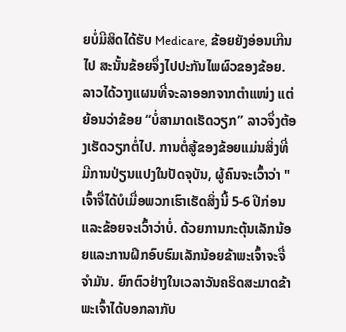ຍບໍ່ມີສິດໄດ້ຮັບ Medicare, ຂ້ອຍຍັງອ່ອນເກີນໄປ ສະນັ້ນຂ້ອຍຈຶ່ງໄປປະກັນໄພຜົວຂອງຂ້ອຍ. ລາວໄດ້ວາງແຜນທີ່ຈະລາອອກຈາກຕຳແໜ່ງ ແຕ່ຍ້ອນວ່າຂ້ອຍ “ບໍ່ສາມາດເຮັດວຽກ” ລາວຈຶ່ງຕ້ອງເຮັດວຽກຕໍ່ໄປ. ການຕໍ່ສູ້ຂອງຂ້ອຍແມ່ນສິ່ງທີ່ມີການປ່ຽນແປງໃນປັດຈຸບັນ, ຜູ້ຄົນຈະເວົ້າວ່າ "ເຈົ້າຈື່ໄດ້ບໍເມື່ອພວກເຮົາເຮັດສິ່ງນີ້ 5-6 ປີກ່ອນແລະຂ້ອຍຈະເວົ້າວ່າບໍ່. ດ້ວຍການກະຕຸ້ນເລັກນ້ອຍແລະການຝຶກອົບຮົມເລັກນ້ອຍຂ້າພະເຈົ້າຈະຈື່ຈໍາມັນ. ຍົກຕົວຢ່າງໃນເວລາວັນຄຣິດສະມາດຂ້າພະເຈົ້າໄດ້ບອກລາກັບ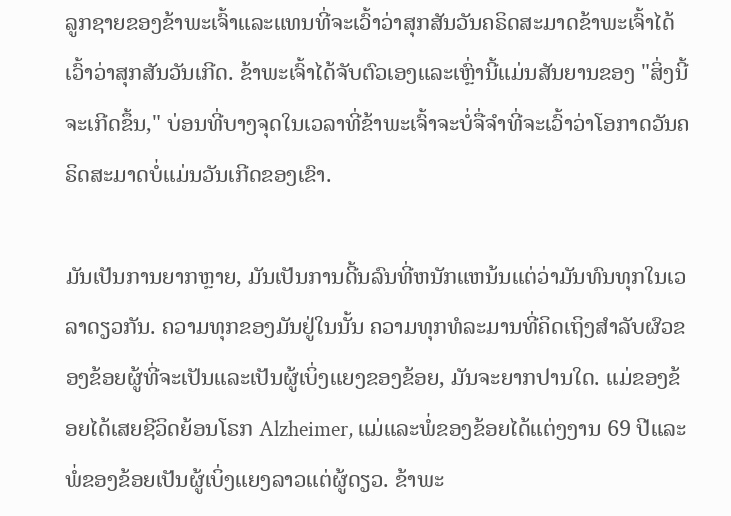ລູກຊາຍຂອງຂ້າພະເຈົ້າແລະແທນທີ່ຈະເວົ້າວ່າສຸກສັນວັນຄຣິດສະມາດຂ້າພະເຈົ້າໄດ້ເວົ້າວ່າສຸກສັນວັນເກີດ. ຂ້າພະເຈົ້າໄດ້ຈັບຕົວເອງແລະເຫຼົ່ານີ້ແມ່ນສັນຍານຂອງ "ສິ່ງນີ້ຈະເກີດຂຶ້ນ," ບ່ອນທີ່ບາງຈຸດໃນເວລາທີ່ຂ້າພະເຈົ້າຈະບໍ່ຈື່ຈໍາທີ່ຈະເວົ້າວ່າໂອກາດວັນຄຣິດສະມາດບໍ່ແມ່ນວັນເກີດຂອງເຂົາ.

ມັນເປັນການຍາກຫຼາຍ, ມັນເປັນການດີ້ນລົນທີ່ຫນັກແຫນ້ນແຕ່ວ່າມັນທົນທຸກໃນເວລາດຽວກັນ. ຄວາມທຸກຂອງມັນຢູ່ໃນນັ້ນ ຄວາມທຸກທໍລະມານທີ່ຄິດເຖິງສໍາລັບຜົວຂອງຂ້ອຍຜູ້ທີ່ຈະເປັນແລະເປັນຜູ້ເບິ່ງແຍງຂອງຂ້ອຍ, ມັນຈະຍາກປານໃດ. ແມ່ຂອງຂ້ອຍໄດ້ເສຍຊີວິດຍ້ອນໂຣກ Alzheimer, ແມ່ແລະພໍ່ຂອງຂ້ອຍໄດ້ແຕ່ງງານ 69 ປີແລະພໍ່ຂອງຂ້ອຍເປັນຜູ້ເບິ່ງແຍງລາວແຕ່ຜູ້ດຽວ. ຂ້າພະ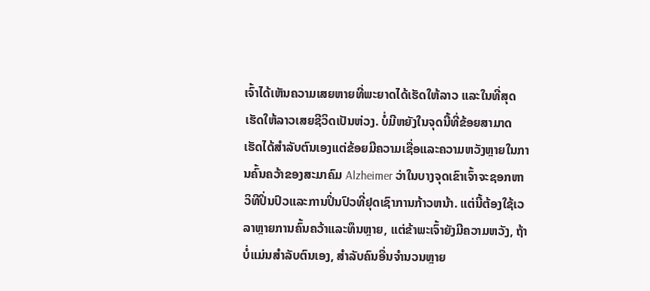ເຈົ້າໄດ້ເຫັນຄວາມເສຍຫາຍທີ່ພະຍາດໄດ້ເຮັດໃຫ້ລາວ ແລະໃນທີ່ສຸດເຮັດໃຫ້ລາວເສຍຊີວິດເປັນຫ່ວງ. ບໍ່ມີຫຍັງໃນຈຸດນີ້ທີ່ຂ້ອຍສາມາດເຮັດໄດ້ສໍາລັບຕົນເອງແຕ່ຂ້ອຍມີຄວາມເຊື່ອແລະຄວາມຫວັງຫຼາຍໃນການຄົ້ນຄວ້າຂອງສະມາຄົມ Alzheimer ວ່າໃນບາງຈຸດເຂົາເຈົ້າຈະຊອກຫາວິທີປິ່ນປົວແລະການປິ່ນປົວທີ່ຢຸດເຊົາການກ້າວຫນ້າ. ແຕ່ນີ້ຕ້ອງໃຊ້ເວລາຫຼາຍການຄົ້ນຄວ້າແລະທຶນຫຼາຍ, ແຕ່ຂ້າພະເຈົ້າຍັງມີຄວາມຫວັງ, ຖ້າບໍ່ແມ່ນສໍາລັບຕົນເອງ, ສໍາລັບຄົນອື່ນຈໍານວນຫຼາຍ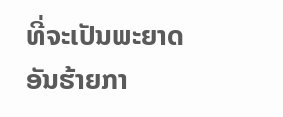ທີ່ຈະເປັນພະຍາດອັນຮ້າຍກາ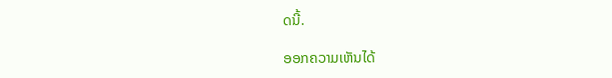ດນີ້.

ອອກຄວາມເຫັນໄດ້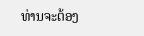ທ່ານຈະຕ້ອງ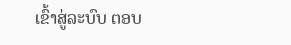ເຂົ້າສູ່ລະບົບ ຕອບ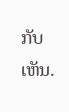ກັບເຫັນ.